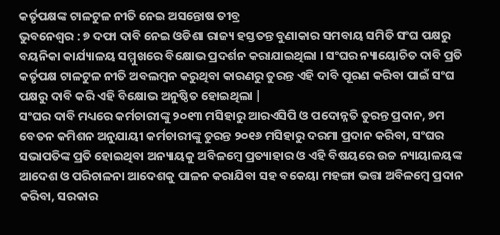କର୍ତୃପକ୍ଷଙ୍କ ଟାଳଟୁଳ ନୀତି ନେଇ ଅସନ୍ତୋଷ ତୀବ୍ର
ଭୁବନେଶ୍ୱର : ୭ ଦଫା ଦାବି ନେଇ ଓଡିଶା ରାଜ୍ୟ ହସ୍ତତନ୍ତ ବୁଣାକାର ସମବାୟ ସମିତି ସଂଘ ପକ୍ଷରୁ ବୟନିକା କାର୍ଯ୍ୟାଳୟ ସମ୍ମୁଖରେ ବିକ୍ଷୋଭ ପ୍ରଦର୍ଶନ କରାଯାଇଥିଲା । ସଂଘର ନ୍ୟାୟୋଚିତ ଦାବି ପ୍ରତି କର୍ତୃପକ୍ଷ ଟାଳଟୁଳ ନୀତି ଅବଲମ୍ବନ କରୁଥିବା କାରଣରୁ ତୁରନ୍ତ ଏହି ଦାବି ପୂରଣ କରିବା ପାଇଁ ସଂଘ ପକ୍ଷରୁ ଦାବି କରି ଏହି ବିକ୍ଷୋଭ ଅନୁଷ୍ଠିତ ହୋଇଥିଲା |
ସଂଘର ଦାବି ମଧ୍ୟରେ କର୍ମଚାରୀଙ୍କୁ ୨୦୧୩ ମସିହାରୁ ଆରଏସିପି ଓ ପଦୋନ୍ନତି ତୁରନ୍ତ ପ୍ରଦାନ, ୭ମ ବେତନ କମିଶନ ଅନୁଯାୟୀ କର୍ମଚାରୀଙ୍କୁ ତୁରନ୍ତ ୨୦୧୬ ମସିହାରୁ ଦରମା ପ୍ରଦାନ କରିବା, ସଂଘର ସଭାପତିଙ୍କ ପ୍ରତି ହୋଇଥିବା ଅନ୍ୟାୟକୁ ଅବିଳମ୍ବେ ପ୍ରତ୍ୟାହାର ଓ ଏହି ବିଷୟରେ ଉଚ୍ଚ ନ୍ୟାୟାଳୟଙ୍କ ଆଦେଶ ଓ ପରିଚାଳନା ଆଦେଶକୁ ପାଳନ କରାଯିବା ସହ ବକେୟା ମହଙ୍ଗା ଭତ୍ତା ଅବିଳମ୍ବେ ପ୍ରଦାନ କରିବା, ସରକାର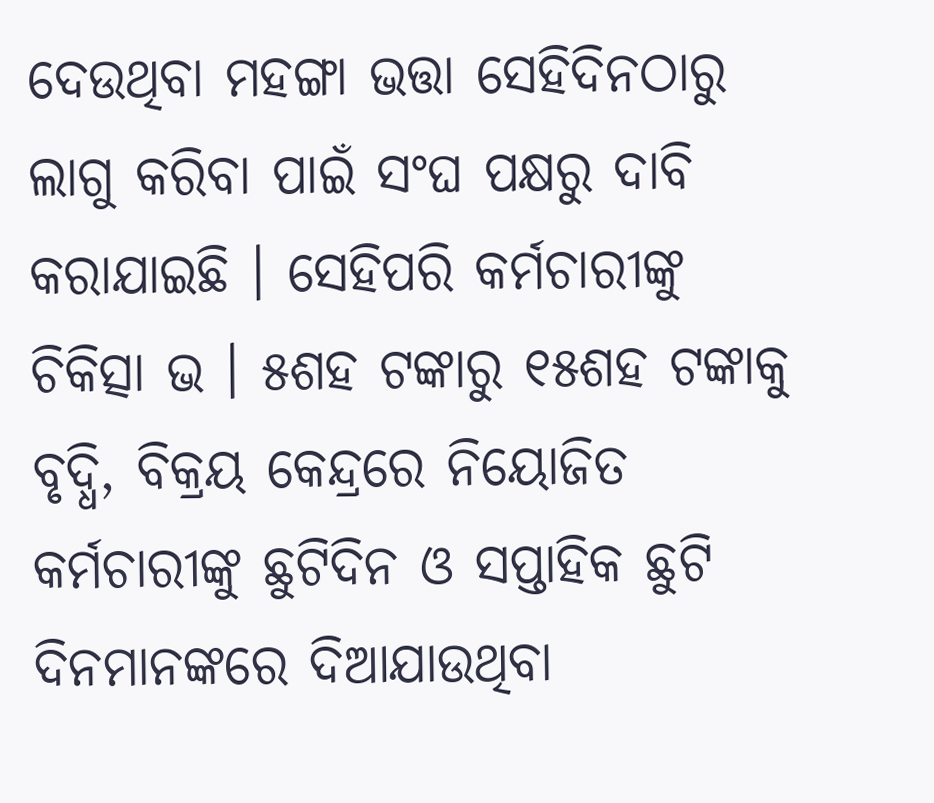ଦେଉଥିବା ମହଙ୍ଗା ଭତ୍ତା ସେହିଦିନଠାରୁ ଲାଗୁ କରିବା ପାଇଁ ସଂଘ ପକ୍ଷରୁ ଦାବି କରାଯାଇଛି । ସେହିପରି କର୍ମଚାରୀଙ୍କୁ ଚିକିତ୍ସା ଭ । ୫ଶହ ଟଙ୍କାରୁ ୧୫ଶହ ଟଙ୍କାକୁ ବୃଦ୍ଧି, ବିକ୍ରୟ କେନ୍ଦ୍ରରେ ନିୟୋଜିତ କର୍ମଚାରୀଙ୍କୁ ଛୁଟିଦିନ ଓ ସପ୍ତାହିକ ଛୁଟି ଦିନମାନଙ୍କରେ ଦିଆଯାଉଥିବା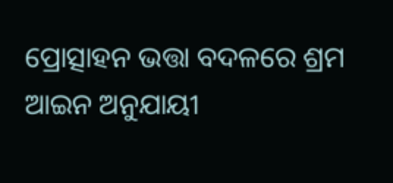ପ୍ରୋତ୍ସାହନ ଭତ୍ତା ବଦଳରେ ଶ୍ରମ ଆଇନ ଅନୁଯାୟୀ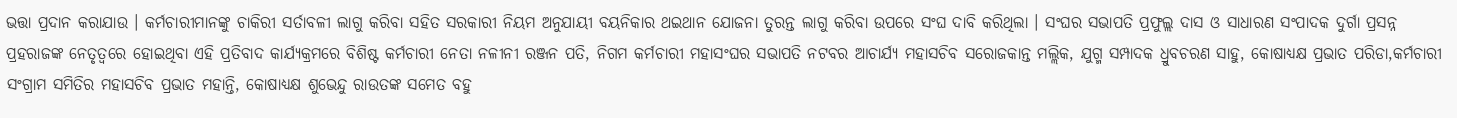ଭତ୍ତା ପ୍ରଦାନ କରାଯାଉ । କର୍ମଚାରୀମାନଙ୍କୁ ଚାକିରୀ ସର୍ତାବଳୀ ଲାଗୁ କରିବା ସହିତ ସରକାରୀ ନିୟମ ଅନୁଯାୟୀ ବୟନିକାର ଥଇଥାନ ଯୋଜନା ତୁରନ୍ତ ଲାଗୁ କରିବା ଉପରେ ସଂଘ ଦାବି କରିଥିଲା । ସଂଘର ସଭାପତି ପ୍ରଫୁଲ୍ଲ ଦାସ ଓ ସାଧାରଣ ସଂପାଦକ ଦୁର୍ଗା ପ୍ରସନ୍ନ ପ୍ରହରାଜଙ୍କ ନେତୃତ୍ୱରେ ହୋଇଥିବା ଏହି ପ୍ରତିବାଦ କାର୍ଯ୍ୟକ୍ରମରେ ବିଶିଷ୍ଟ କର୍ମଚାରୀ ନେତା ନଳୀନୀ ରଞ୍ଜନ ପତି, ନିଗମ କର୍ମଚାରୀ ମହାସଂଘର ସଭାପତି ନଟବର ଆଚାର୍ଯ୍ୟ ମହାସଚିବ ସରୋଜକାନ୍ତ ମଲ୍ଲିକ, ଯୁଗ୍ମ ସମ୍ପାଦକ ଧ୍ରୁବଚରଣ ସାହୁ, କୋଷାଧ୍ୟକ୍ଷ ପ୍ରଭାତ ପରିଡା,କର୍ମଚାରୀ ସଂଗ୍ରାମ ସମିତିର ମହାସଚିବ ପ୍ରଭାତ ମହାନ୍ତି, କୋଷାଧ୍ୟକ୍ଷ ଶୁଭେନ୍ଦୁ ରାଉତଙ୍କ ସମେତ ବହୁ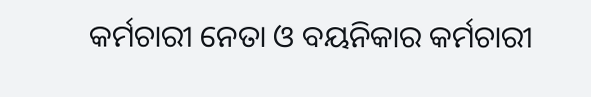କର୍ମଚାରୀ ନେତା ଓ ବୟନିକାର କର୍ମଚାରୀ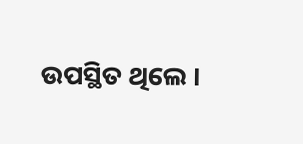ଉପସ୍ଥିତ ଥିଲେ ।